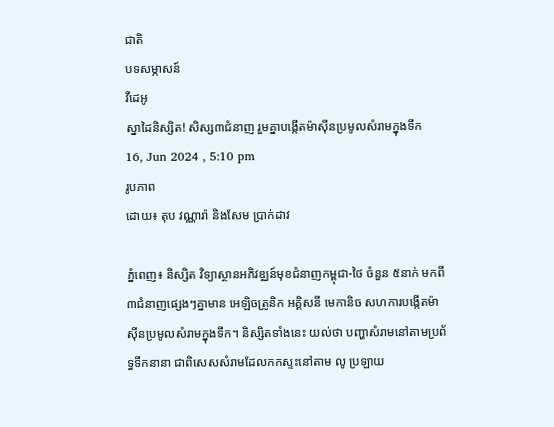ជាតិ
បទសម្ភាសន៍
វីដេអូ
ស្នាដៃនិស្សិត! សិស្ស៣ជំនាញ រួមគ្នាបង្កើតម៉ាស៊ីនប្រមូលសំរាមក្នុងទឹក
16, Jun 2024 , 5:10 pm
រូបភាព
ដោយ៖ តុប វណ្ណារ៉ា និងសែម ប្រាក់ដាវ

ភ្នំពេញ៖ និស្សិត វិទ្យាស្ថានអភិវឌ្ឈន៍មុខជំនាញកម្ពុជា-ថៃ ចំនួន ៥នាក់ មកពី ៣ជំនាញផ្សេងៗគ្នាមាន អេឡិចត្រូនិក អគ្គិសនី មេកានិច សហការបង្កើតម៉ាស៊ីនប្រមូលសំរាមក្នុងទឹក។ និស្សិតទាំងនេះ យល់ថា បញ្ហាសំរាមនៅតាមប្រព័ទ្ធទឹកនានា ជាពិសេសសំរាមដែលកកស្ទះនៅតាម លូ ប្រឡាយ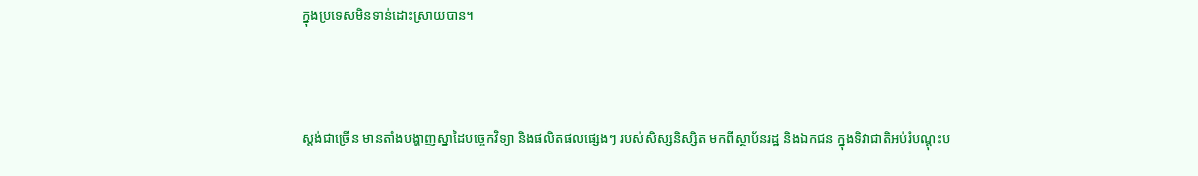ក្នុងប្រទេសមិនទាន់ដោះស្រាយបាន។



ស្តង់ជាច្រើន មានតាំងបង្ហាញស្នាដៃបច្ចេកវិទ្យា និងផលិតផលផ្សេងៗ របស់សិស្សនិស្សិត មកពីស្ថាប័នរដ្ឋ និងឯកជន ក្នុងទិវាជាតិអប់រំបណ្តុះប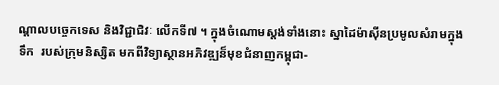ណ្តាលបច្ចេកទេស និងវិជ្ជាជិវៈ លើកទី៧ ។ ក្នុងចំណោមស្តង់ទាំងនោះ ស្នាដៃម៉ាស៊ីនប្រមូលសំរាមក្នុងទឹក  របស់ក្រុមនិស្សិត មកពីវិទ្យាស្ថានអភិវឌ្ឍន៏មុខជំនាញកម្ពុជា-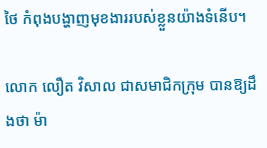ថៃ កំពុងបង្ហាញមុខងាររបស់ខ្លួនយ៉ាងទំនើប។

លោក លឿត វិសាល ជាសមាជិកក្រុម បានឱ្យដឹងថា ម៉ា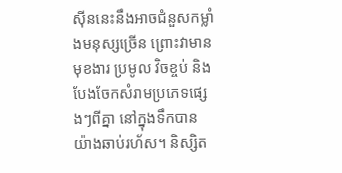ស៊ីននេះនឹងអាចជំនួសកម្លាំងមនុស្សច្រើន ព្រោះវាមានមុខងារ ប្រមូល វិចខ្ចប់ និងបែងចែកសំរាមប្រភេទផ្សេងៗពីគ្នា នៅក្នុងទឹកបានយ៉ាងឆាប់រហ័ស។ និស្សិត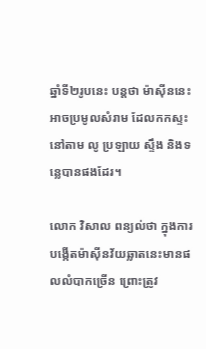ឆ្នាំទី២រូបនេះ បន្តថា ម៉ាស៊ីននេះអាចប្រមូលសំរាម ដែលកកស្ទះនៅតាម លូ ប្រឡាយ ស្ទឹង និងទន្លេបានផងដែរ។

លោក វិសាល ពន្យល់ថា ក្នុងការបង្កើតម៉ាស៊ីនវ័យឆ្លាតនេះមានផលលំបាកច្រើន ព្រោះត្រូវ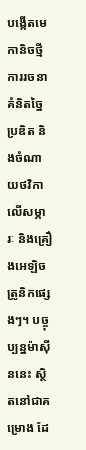បង្កើតមេកានិចថ្មី ការរចនា គំនិតច្នៃប្រឌិត និងចំណាយថវិកាលើសម្ភារៈ និងគ្រឿងអេឡិចត្រូនិកផ្សេងៗ។ បច្ចុប្បន្នម៉ាស៊ីននេះ ស្ថិតនៅជាគម្រោង ដែ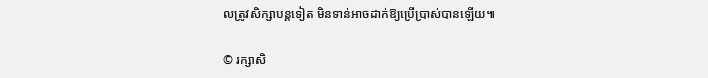លត្រូវសិក្សាបន្តទៀត មិនទាន់អាចដាក់ឱ្យប្រើប្រាស់បានឡើយ៕

© រក្សាសិ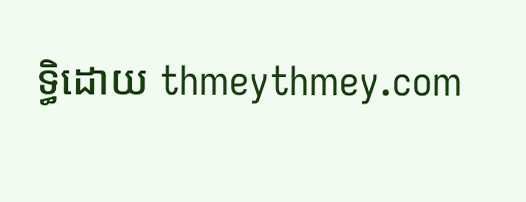ទ្ធិដោយ thmeythmey.com